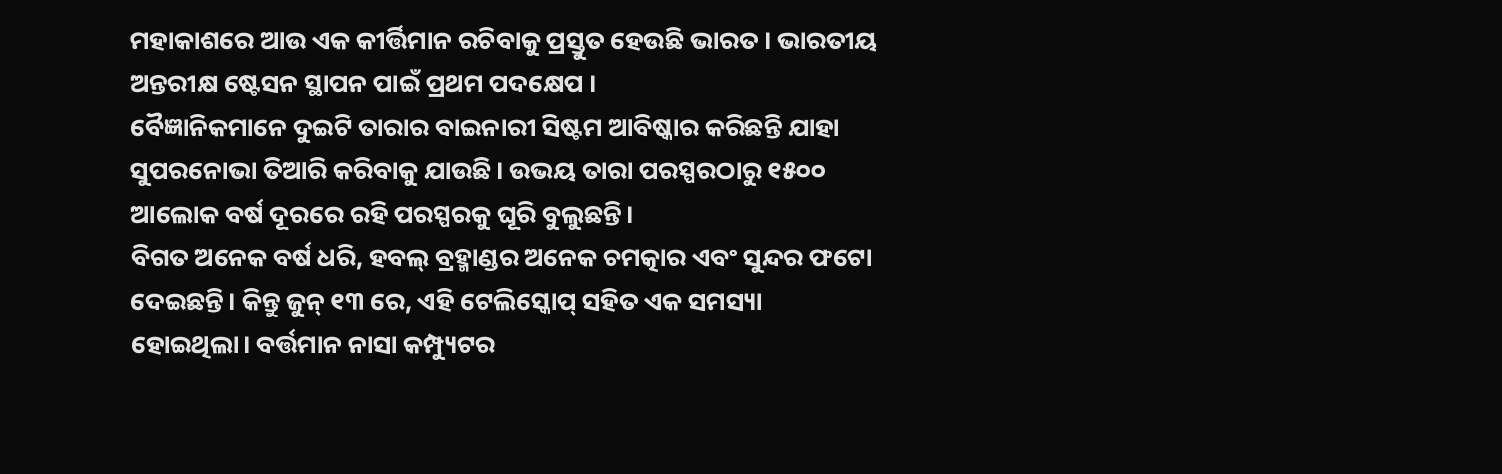ମହାକାଶରେ ଆଉ ଏକ କୀର୍ତ୍ତିମାନ ରଚିବାକୁ ପ୍ରସ୍ତୁତ ହେଉଛି ଭାରତ । ଭାରତୀୟ ଅନ୍ତରୀକ୍ଷ ଷ୍ଟେସନ ସ୍ଥାପନ ପାଇଁ ପ୍ରଥମ ପଦକ୍ଷେପ ।
ବୈଜ୍ଞାନିକମାନେ ଦୁଇଟି ତାରାର ବାଇନାରୀ ସିଷ୍ଟମ ଆବିଷ୍କାର କରିଛନ୍ତି ଯାହା ସୁପରନୋଭା ତିଆରି କରିବାକୁ ଯାଉଛି। ଉଭୟ ତାରା ପରସ୍ପରଠାରୁ ୧୫୦୦ ଆଲୋକ ବର୍ଷ ଦୂରରେ ରହି ପରସ୍ପରକୁ ଘୂରି ବୁଲୁଛନ୍ତି।
ବିଗତ ଅନେକ ବର୍ଷ ଧରି, ହବଲ୍ ବ୍ରହ୍ମାଣ୍ଡର ଅନେକ ଚମତ୍କାର ଏବଂ ସୁନ୍ଦର ଫଟୋ ଦେଇଛନ୍ତି। କିନ୍ତୁ ଜୁନ୍ ୧୩ ରେ, ଏହି ଟେଲିସ୍କୋପ୍ ସହିତ ଏକ ସମସ୍ୟା ହୋଇଥିଲା। ବର୍ତ୍ତମାନ ନାସା କମ୍ପ୍ୟୁଟର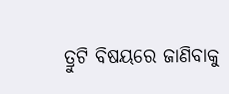ତ୍ରୁଟି ବିଷୟରେ ଜାଣିବାକୁ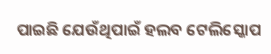ପାଇଛି ଯେଉଁଥିପାଇଁ ହଲବ ଟେଲିସ୍କୋପ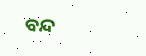ବନ୍ଦ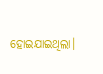ହୋଇଯାଇଥିଲା।